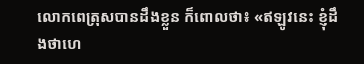លោកពេត្រុសបានដឹងខ្លួន ក៏ពោលថា៖ «ឥឡូវនេះ ខ្ញុំដឹងថាហេ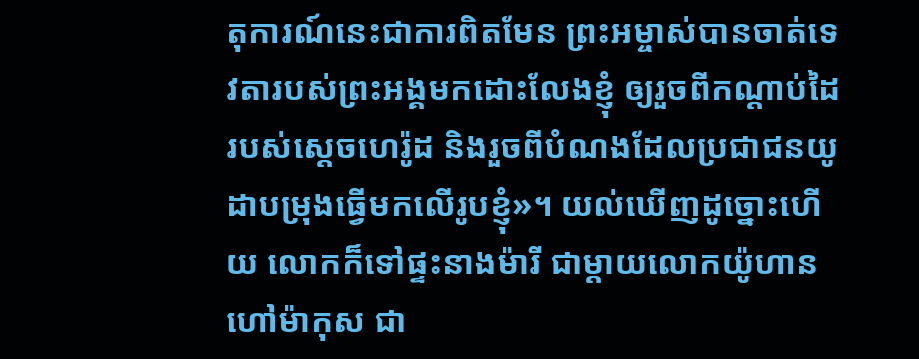តុការណ៍នេះជាការពិតមែន ព្រះអម្ចាស់បានចាត់ទេវតារបស់ព្រះអង្គមកដោះលែងខ្ញុំ ឲ្យរួចពីកណ្ដាប់ដៃរបស់ស្ដេចហេរ៉ូដ និងរួចពីបំណងដែលប្រជាជនយូដាបម្រុងធ្វើមកលើរូបខ្ញុំ»។ យល់ឃើញដូច្នោះហើយ លោកក៏ទៅផ្ទះនាងម៉ារី ជាម្ដាយលោកយ៉ូហាន ហៅម៉ាកុស ជា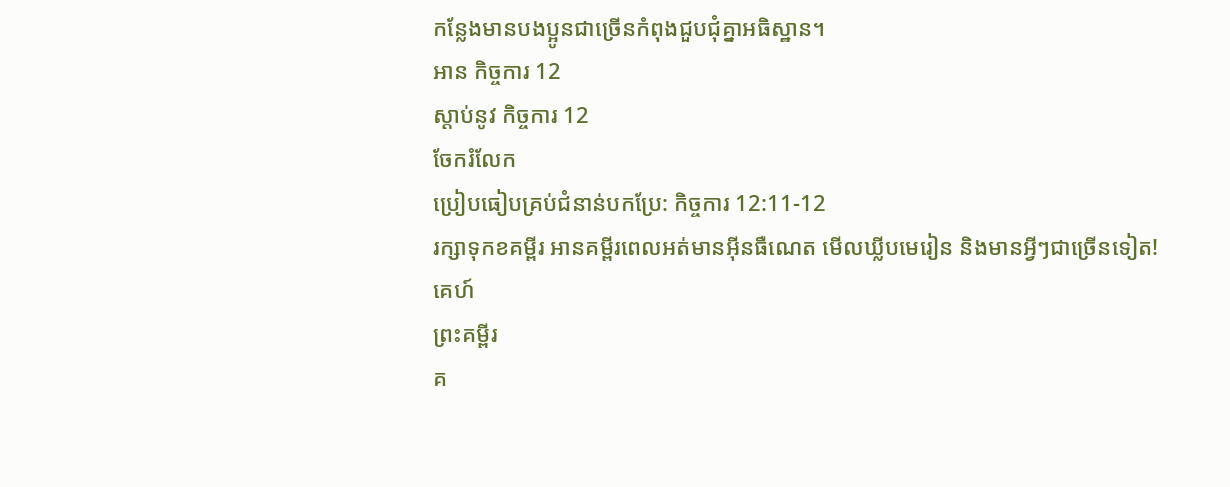កន្លែងមានបងប្អូនជាច្រើនកំពុងជួបជុំគ្នាអធិស្ឋាន។
អាន កិច្ចការ 12
ស្ដាប់នូវ កិច្ចការ 12
ចែករំលែក
ប្រៀបធៀបគ្រប់ជំនាន់បកប្រែ: កិច្ចការ 12:11-12
រក្សាទុកខគម្ពីរ អានគម្ពីរពេលអត់មានអ៊ីនធឺណេត មើលឃ្លីបមេរៀន និងមានអ្វីៗជាច្រើនទៀត!
គេហ៍
ព្រះគម្ពីរ
គ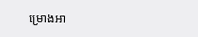ម្រោងអា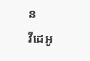ន
វីដេអូ